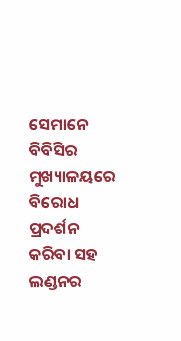ସେମାନେ ବିବିସିର ମୁଖ୍ୟାଳୟରେ ବିରୋଧ ପ୍ରଦର୍ଶନ କରିବା ସହ ଲଣ୍ଡନର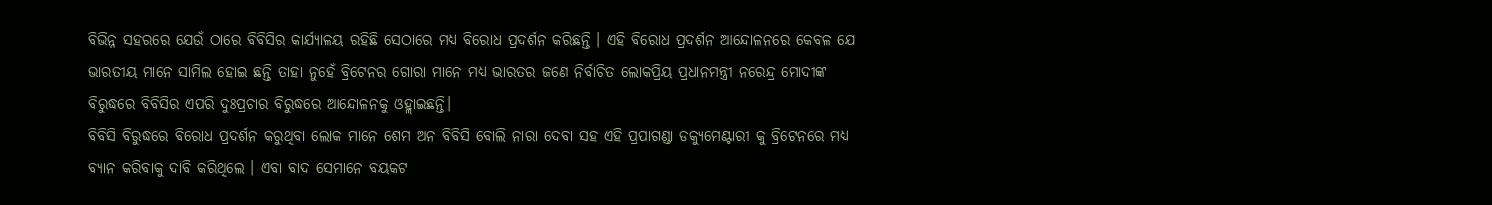ବିଭିନ୍ନ ସହରରେ ଯେଉଁ ଠାରେ ବିବିସିର କାର୍ଯ୍ୟାଳୟ ରହିଛି ସେଠାରେ ମଧ୍ୟ ବିରୋଧ ପ୍ରଦର୍ଶନ କରିଛନ୍ତି । ଏହି ବିରୋଧ ପ୍ରଦର୍ଶନ ଆନ୍ଦୋଳନରେ କେବଳ ଯେ ଭାରତୀୟ ମାନେ ସାମିଲ ହୋଇ ଛନ୍ତି ତାହା ନୁହେଁ ବ୍ରିଟେନର ଗୋରା ମାନେ ମଧ୍ୟ ଭାରତର ଜଣେ ନିର୍ବାଚିତ ଲୋକପ୍ରିୟ ପ୍ରଧାନମନ୍ତ୍ରୀ ନରେନ୍ଦ୍ର ମୋଦୀଙ୍କ ବିରୁଦ୍ଧରେ ବିବିସିର ଏପରି ଦୁଃପ୍ରଚାର ବିରୁଦ୍ଧରେ ଆନ୍ଦୋଳନକୁ ଓହ୍ଲାଇଛନ୍ତି।
ବିବିସି ବିରୁଦ୍ଧରେ ବିରୋଧ ପ୍ରଦର୍ଶନ କରୁଥିବା ଲୋକ ମାନେ ଶେମ ଅନ ବିବିସି ବୋଲି ନାରା ଦେବା ସହ ଏହି ପ୍ରପାଗଣ୍ଡା ଡକ୍ୟୁମେଣ୍ଟାରୀ କୁ ବ୍ରିଟେନରେ ମଧ୍ୟ ବ୍ୟାନ କରିବାକୁ ଦାବି କରିଥିଲେ । ଏବା ବାଦ ସେମାନେ ବୟକଟ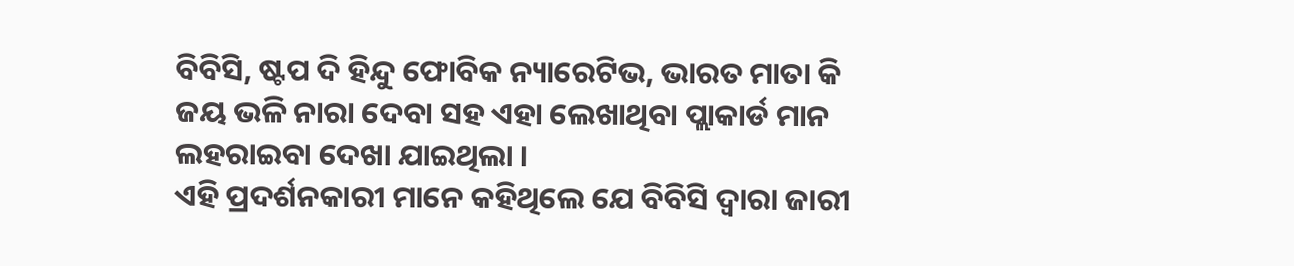ବିବିସି, ଷ୍ଟପ ଦି ହିନ୍ଦୁ ଫୋବିକ ନ୍ୟାରେଟିଭ, ଭାରତ ମାତା କି ଜୟ ଭଳି ନାରା ଦେବା ସହ ଏହା ଲେଖାଥିବା ପ୍ଲାକାର୍ଡ ମାନ ଲହରାଇବା ଦେଖା ଯାଇଥିଲା ।
ଏହି ପ୍ରଦର୍ଶନକାରୀ ମାନେ କହିଥିଲେ ଯେ ବିବିସି ଦ୍ୱାରା ଜାରୀ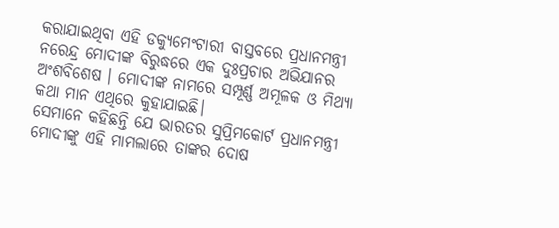କରାଯାଇଥିବା ଏହି ଡକ୍ୟୁମେଂଟାରୀ ବାସ୍ତବରେ ପ୍ରଧାନମନ୍ତ୍ରୀ ନରେନ୍ଦ୍ର ମୋଦୀଙ୍କ ବିରୁଦ୍ଧରେ ଏକ ଦୁଃପ୍ରଚାର ଅଭିଯାନର ଅଂଶବିଶେଷ । ମୋଦୀଙ୍କ ନାମରେ ସମ୍ପୂର୍ଣ୍ଣ ଅମୂଳକ ଓ ମିଥ୍ୟା କଥା ମାନ ଏଥିରେ କୁହାଯାଇଛି।
ସେମାନେ କହିଛନ୍ତି ଯେ ଭାରତର ସୁପ୍ରିମକୋର୍ଟ ପ୍ରଧାନମନ୍ତ୍ରୀ ମୋଦୀଙ୍କୁ ଏହି ମାମଲାରେ ତାଙ୍କର ଦୋଷ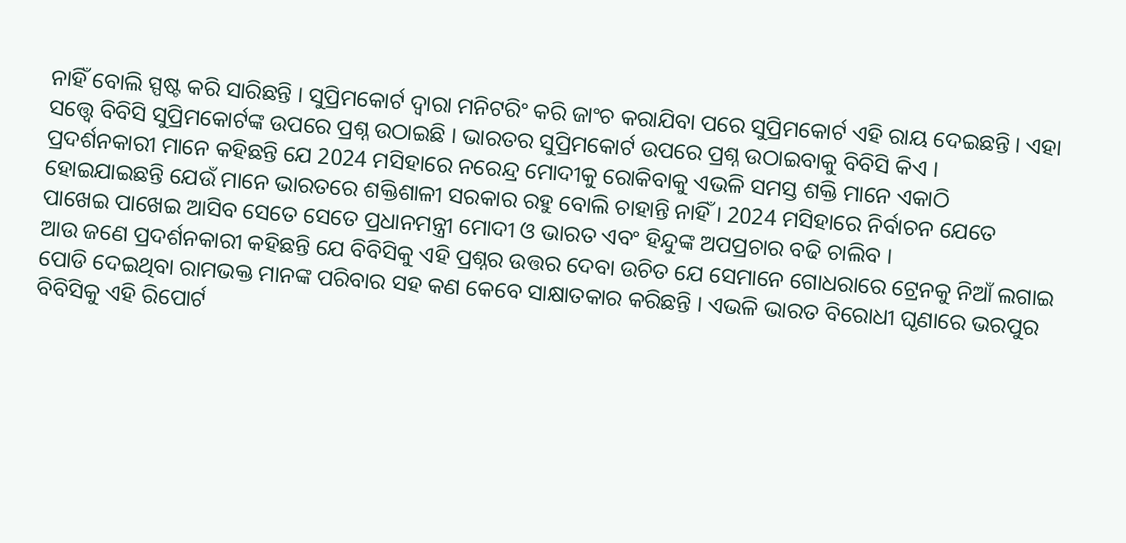ନାହିଁ ବୋଲି ସ୍ପଷ୍ଟ କରି ସାରିଛନ୍ତି । ସୁପ୍ରିମକୋର୍ଟ ଦ୍ୱାରା ମନିଟରିଂ କରି ଜାଂଚ କରାଯିବା ପରେ ସୁପ୍ରିମକୋର୍ଟ ଏହି ରାୟ ଦେଇଛନ୍ତି । ଏହା ସତ୍ତ୍ୱେ ବିବିସି ସୁପ୍ରିମକୋର୍ଟଙ୍କ ଉପରେ ପ୍ରଶ୍ନ ଉଠାଇଛି । ଭାରତର ସୁପ୍ରିମକୋର୍ଟ ଉପରେ ପ୍ରଶ୍ନ ଉଠାଇବାକୁ ବିବିସି କିଏ ।
ପ୍ରଦର୍ଶନକାରୀ ମାନେ କହିଛନ୍ତି ଯେ 2024 ମସିହାରେ ନରେନ୍ଦ୍ର ମୋଦୀକୁ ରୋକିବାକୁ ଏଭଳି ସମସ୍ତ ଶକ୍ତି ମାନେ ଏକାଠି ହୋଇଯାଇଛନ୍ତି ଯେଉଁ ମାନେ ଭାରତରେ ଶକ୍ତିଶାଳୀ ସରକାର ରହୁ ବୋଲି ଚାହାନ୍ତି ନାହିଁ । 2024 ମସିହାରେ ନିର୍ବାଚନ ଯେତେ ପାଖେଇ ପାଖେଇ ଆସିବ ସେତେ ସେତେ ପ୍ରଧାନମନ୍ତ୍ରୀ ମୋଦୀ ଓ ଭାରତ ଏବଂ ହିନ୍ଦୁଙ୍କ ଅପପ୍ରଚାର ବଢି ଚାଲିବ ।
ଆଉ ଜଣେ ପ୍ରଦର୍ଶନକାରୀ କହିଛନ୍ତି ଯେ ବିବିସିକୁ ଏହି ପ୍ରଶ୍ନର ଉତ୍ତର ଦେବା ଉଚିତ ଯେ ସେମାନେ ଗୋଧରାରେ ଟ୍ରେନକୁ ନିଆଁ ଲଗାଇ ପୋଡି ଦେଇଥିବା ରାମଭକ୍ତ ମାନଙ୍କ ପରିବାର ସହ କଣ କେବେ ସାକ୍ଷାତକାର କରିଛନ୍ତି । ଏଭଳି ଭାରତ ବିରୋଧୀ ଘୃଣାରେ ଭରପୁର ବିବିସିକୁ ଏହି ରିପୋର୍ଟ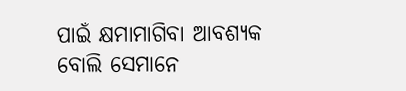ପାଇଁ କ୍ଷମାମାଗିବା ଆବଶ୍ୟକ ବୋଲି ସେମାନେ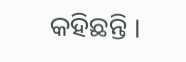କହିଛନ୍ତି ।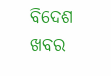ବିଦେଶ ଖବର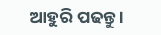ଆହୁରି ପଢନ୍ତୁ ।